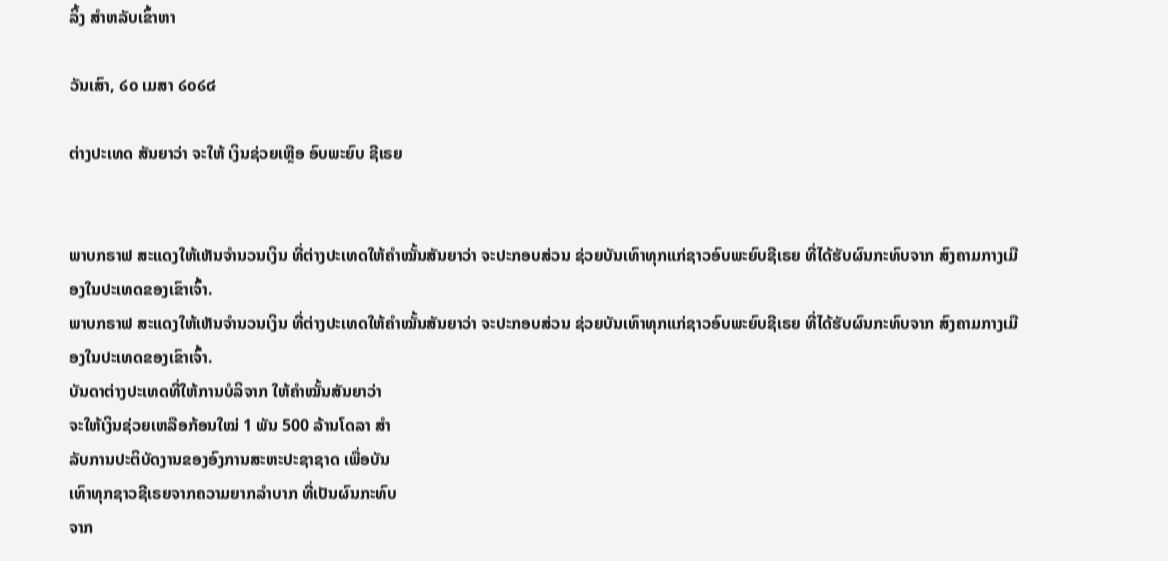ລິ້ງ ສຳຫລັບເຂົ້າຫາ

ວັນເສົາ, ໒໐ ເມສາ ໒໐໒໔

ຕ່າງປະເທດ ສັນຍາວ່າ ຈະໃຫ້ ເງິນຊ່ວຍເຫຼືອ ອົບພະຍົບ ຊີເຣຍ


ພາບກຣາຟ ສະແດງໃຫ້ເຫັນຈໍານວນເງິນ ທີ່ຕ່າງປະເທດໃຫ້ຄໍາໝັ້ນສັນຍາວ່າ ຈະປະກອບສ່ວນ ຊ່ວຍບັນເທົາທຸກແກ່ຊາວອົບພະຍົບຊີເຣຍ ທີ່ໄດ້ຮັບຜົນກະທົບຈາກ ສົງຄາມກາງເມືອງໃນປະເທດຂອງເຂົາເຈົ້າ.
ພາບກຣາຟ ສະແດງໃຫ້ເຫັນຈໍານວນເງິນ ທີ່ຕ່າງປະເທດໃຫ້ຄໍາໝັ້ນສັນຍາວ່າ ຈະປະກອບສ່ວນ ຊ່ວຍບັນເທົາທຸກແກ່ຊາວອົບພະຍົບຊີເຣຍ ທີ່ໄດ້ຮັບຜົນກະທົບຈາກ ສົງຄາມກາງເມືອງໃນປະເທດຂອງເຂົາເຈົ້າ.
ບັນດາຕ່າງປະເທດທີ່ໃຫ້ການບໍລິຈາກ ໃຫ້ຄໍາໝັ້ນສັນຍາວ່າ
ຈະໃຫ້ເງິນຊ່ວຍເຫລືອກ້ອນໃໝ່ 1 ພັນ 500 ລ້ານໂດລາ ສຳ
ລັບການປະຕິບັດງານຂອງອົງການສະຫະປະຊາຊາດ ເພື່ອບັນ
ເທົາທຸກຊາວຊີເຣຍຈາກຄວາມຍາກລໍາບາກ ທີ່ເປັນຜົນກະທົບ
ຈາກ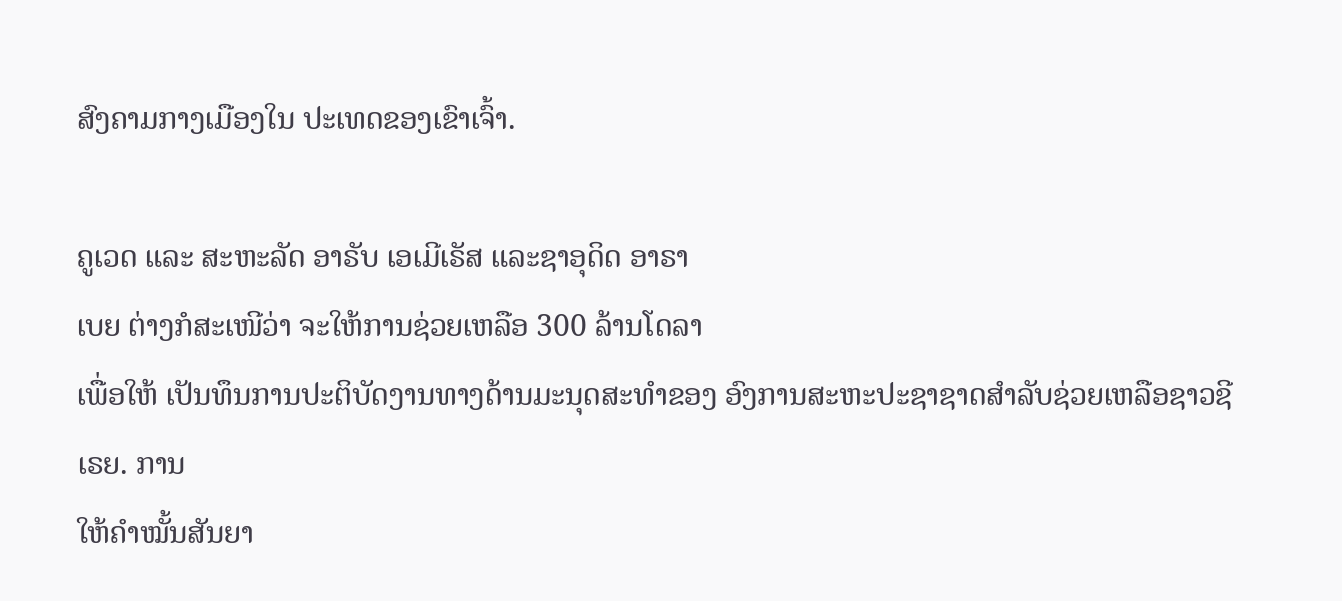ສົງຄາມກາງເມືອງໃນ ປະເທດຂອງເຂົາເຈົ້າ.

ຄູເວດ ແລະ ສະຫະລັດ ອາຣັບ ເອເມີເຣັສ ແລະຊາອຸດິດ ອາຣາ
ເບຍ ຕ່າງກໍສະເໜີວ່າ ຈະໃຫ້ການຊ່ວຍເຫລືອ 300 ລ້ານໂດລາ
ເພື່ອໃຫ້ ເປັນທຶນການປະຕິບັດງານທາງດ້ານມະນຸດສະທໍາຂອງ ອົງການສະຫະປະຊາຊາດສໍາລັບຊ່ວຍເຫລືອຊາວຊີເຣຍ. ການ
ໃຫ້ຄໍາໝັ້ນສັນຍາ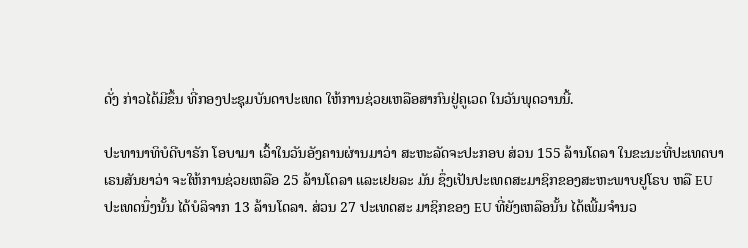ດັ່ງ ກ່າວໄດ້ມີຂຶ້ນ ທີ່ກອງປະຊຸມບັນດາປະເທດ ໃຫ້ການຊ່ວຍເຫລືອສາກົນຢູ່ຄູເວດ ໃນວັນພຸດວານນີ້.

ປະທານາທິບໍດີບາຣັກ ໂອບາມາ ເວົ້າໃນວັນອັງຄານຜ່ານມາວ່າ ສະຫະລັດຈະປະກອບ ສ່ວນ 155 ລ້ານໂດລາ ໃນຂະນະທີ່ປະເທດບາ ເຣນສັນຍາວ່າ ຈະໃຫ້ການຊ່ວຍເຫລືອ 25 ລ້ານໂດລາ ແລະເຢຍລະ ມັນ ຊຶ່ງເປັນປະເທດສະມາຊິກຂອງສະຫະພາບຢູໂຣບ ຫລື EU ປະເທດນຶ່ງນັ້ນ ໄດ້ບໍລິຈາກ 13 ລ້ານໂດລາ. ສ່ວນ 27 ປະເທດສະ ມາຊິກຂອງ EU ທີ່ຍັງເຫລືອນັ້ນ ໄດ້ເພີ້ມຈໍານວ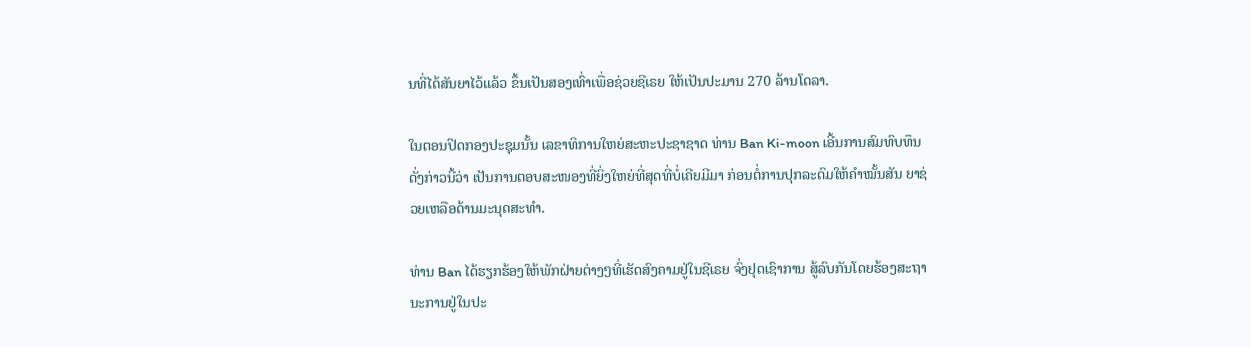ນທີ່ໄດ້ສັນຍາໄວ້ແລ້ວ ຂຶ້ນເປັນສອງເທົ່າເພື່ອຊ່ວຍຊີເຣຍ ໃຫ້ເປັນປະມານ 270 ລ້ານໂດລາ.

ໃນຕອນປິດກອງປະຊຸມນັ້ນ ເລຂາທິການໃຫຍ່ສະຫະປະຊາຊາດ ທ່ານ Ban Ki-moon ເອີ້ນການສົມທົບທຶນດັ່ງກ່າວນີ້ວ່າ ເປັນການຕອບສະໜອງທີ່ຍິ່ງໃຫຍ່ທີ່ສຸດທີ່ບໍ່ເຄີຍມີມາ ກ່ອນຕໍ່ການປຸກລະດົມໃຫ້ຄໍາໝັ້ນສັນ ຍາຊ່ວຍເຫລືອດ້ານມະນຸດສະທໍາ.

ທ່ານ Ban ໄດ້ຮຽກຮ້ອງໃຫ້ພັກຝ່າຍຕ່າງໆທີ່ເຮັດສົງຄາມຢູ່ໃນຊີເຣຍ ຈົ່ງຢຸດເຊົາການ ສູ້ລົບກັນໂດຍຮ້ອງສະຖານະການຢູ່ໃນປະ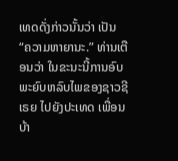ເທດດັ່ງກ່າວນັ້ນວ່າ ເປັນ “ຄວາມຫາຍານະ.” ທ່ານເຕືອນວ່າ ໃນຂະນະນີ້ການອົບ ພະຍົບຫລົບໄພຂອງຊາວຊີເຣຍ ໄປຍັງປະເທດ ເພື່ອນບ້າ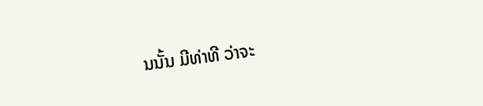ນນັ້ນ ມີທ່າທີ ວ່າຈະ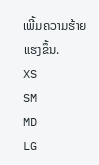ເພີ້ມຄວາມຮ້າຍແຮງຂຶ້ນ.
XS
SM
MD
LG